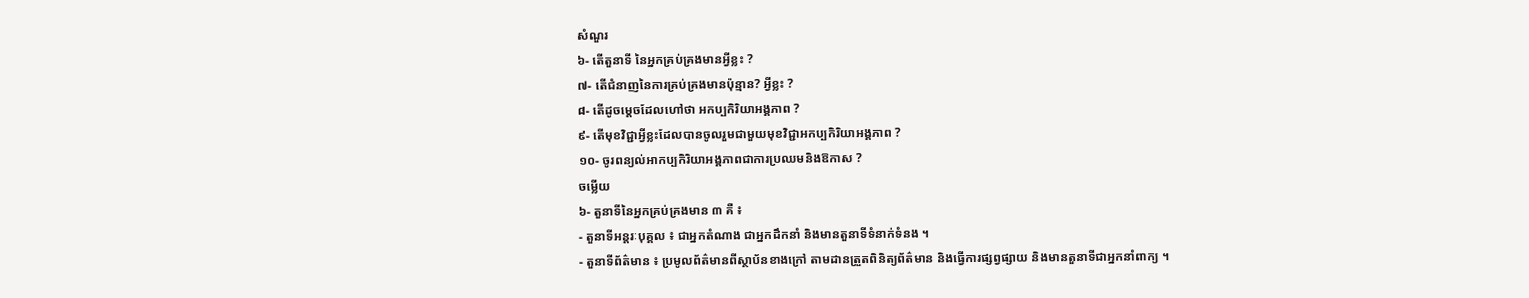សំណួរ
៦- តើតួនាទី នៃអ្នកគ្រប់គ្រងមានអ្វីខ្លះ ?
៧- តើជំនាញនៃការគ្រប់គ្រងមានប៉ុន្មាន? អ្វីខ្លះ ?
៨- តើដូចម្តេចដែលហៅថា អកប្បកិរិយាអង្គភាព ?
៩- តើមុខវិជ្ជាអ្វីខ្លះដែលបានចូលរួមជាមួយមុខវិជ្ជាអកប្បកិរិយាអង្គភាព ?
១០- ចូរពន្យល់អាកប្បកិរិយាអង្គភាពជាការប្រឈមនិងឱកាស ?
ចម្លើយ
៦- តួនាទីនៃអ្នកគ្រប់គ្រងមាន ៣ គឺ ៖
- តួនាទីអន្តរៈបុគ្គល ៖ ជាអ្នកតំណាង ជាអ្នកដឹកនាំ និងមានតួនាទីទំនាក់ទំនង ។
- តួនាទីព័ត៌មាន ៖ ប្រមូលព័ត៌មានពីស្ថាប័នខាងក្រៅ តាមដានត្រួតពិនិត្យព័ត៌មាន និងធ្វើការផ្សព្វផ្សាយ និងមានតួនាទីជាអ្នកនាំពាក្យ ។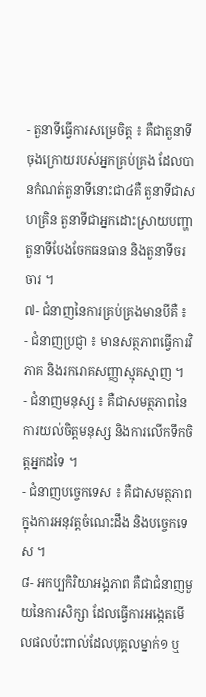- តួនាទីធ្វើការសម្រេចិត្ត ៖ គឺជាតួនាទីចុងក្រោយរបស់អ្នកគ្រប់គ្រង ដែលបានកំណត់តួនាទីនោះជា៤គឺ តួនាទីជាសហគ្រិន តួនាទីជាអ្នកដោះស្រាយបញ្ហា តួនាទីបែងចែកធនធាន និងតួនាទីចរចារ ។
៧- ជំនាញនៃការគ្រប់គ្រងមានបីគឺ ៖
- ជំនាញប្រជ្ញា ៖ មានសត្ថភាពធ្វើការវិភាគ និងរករោគសញ្ញាស្មុគស្មាញ ។
- ជំនាញមនុស្ស ៖ គឺជាសមត្ថភាពនៃការយល់ចិត្តមនុស្ស និងការលើកទឹកចិត្តអ្នកដទៃ ។
- ជំនាញបច្ចេកទេស ៖ គឺជាសមត្ថភាពក្នុងការអនុវត្តចំណេះដឹង និងបច្ចេកទេស ។
៨- អកប្បកិរិយាអង្គភាព គឺជាជំនាញមួយនៃការសិក្សា ដែលធ្វើការអង្កេតមើលផលប៉ះពាល់ដែលបុគ្គលម្នាក់១ ឬ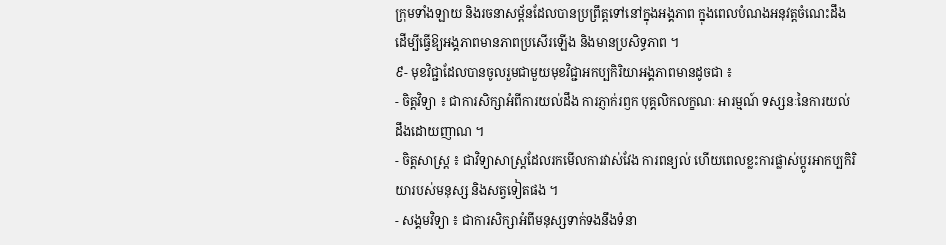ក្រុមទាំងឡាយ និងរចនាសម្ព័នដែលបានប្រព្រឹត្តទៅនៅក្នុងអង្គភាព ក្នុងពេលបំណងអនុវត្តចំណេះដឹង ដើម្បីធ្វើឱ្យអង្គភាពមានភាពប្រសើរឡើង និងមានប្រសិទ្ធភាព ។
៩- មុខវិជ្ជាដែលបានចូលរួមជាមួយមុខវិជ្ជាអកប្បកិរិយាអង្គភាពមានដូចជា ៖
- ចិត្តវិទ្យា ៖ ជាការសិក្សាអំពីការយល់ដឹង ការភ្ញាក់រឭក បុគ្គលិកលក្ខណៈ អារម្មណ៍ ទស្សនៈនៃការយល់ដឹងដោយញាណ ។
- ចិត្តសាស្ត្រ ៖ ជាវិទ្យាសាស្ត្រដែលរកមើលការវាស់វែង ការពន្យល់ ហើយពេលខ្លះការផ្លាស់ប្តូរអាកប្បកិរិយារបស់មនុស្ស និងសត្វទៀតផង ។
- សង្គមវិទ្យា ៖ ជាការសិក្សាអំពីមនុស្សទាក់ទងនឹងទំនា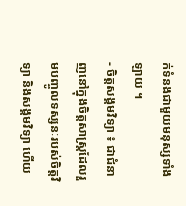ក់ទំនងជាមួយមនុស្សទាំងឡាយ ។
- ចិត្តសង្គមវិទ្យា ៖ ជាជំនាញនៅក្នុងចិត្តសាស្ត្រដែលរួមបញ្ចូលទស្សនៈរបស់ចិត្តវិទ្យា និងសង្គមវិទ្យា ហើយ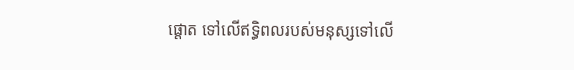ផ្តោត ទៅលើឥទ្ធិពលរបស់មនុស្សទៅលើ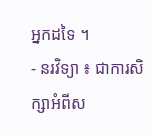អ្នកដទៃ ។
- នរវិទ្យា ៖ ជាការសិក្សាអំពីស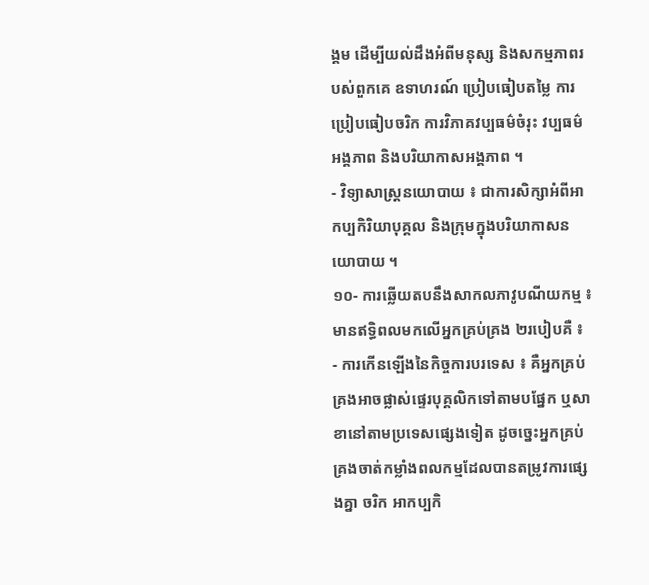ង្គម ដើម្បីយល់ដឹងអំពីមនុស្ស និងសកម្មភាពរបស់ពួកគេ ឧទាហរណ៍ ប្រៀបធៀបតម្លៃ ការប្រៀបធៀបចរិក ការវិភាគវប្បធម៌ចំរុះ វប្បធម៌អង្គភាព និងបរិយាកាសអង្គភាព ។
- វិទ្យាសាស្ត្រនយោបាយ ៖ ជាការសិក្សាអំពីអាកប្បកិរិយាបុគ្គល និងក្រុមក្នុងបរិយាកាសនយោបាយ ។
១០- ការឆ្លើយតបនឹងសាកលភាវូបណីយកម្ម ៖ មានឥទ្ធិពលមកលើអ្នកគ្រប់គ្រង ២របៀបគឺ ៖
- ការកើនឡើងនៃកិច្ចការបរទេស ៖ គឺអ្នកគ្រប់គ្រងអាចផ្លាស់ផ្ទេរបុគ្គលិកទៅតាមបផ្នែក ឬសាខានៅតាមប្រទេសផ្សេងទៀត ដូចច្នេះអ្នកគ្រប់គ្រងចាត់កម្លាំងពលកម្មដែលបានតម្រូវការផ្សេងគ្នា ចរិក អាកប្បកិ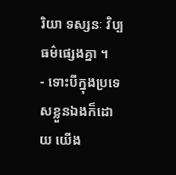រិយា ទស្សនៈ វិប្បធម៌ផ្សេងគ្នា ។
- ទោះបីក្នុងប្រទេសខ្លួនឯងក៏ដោយ យើង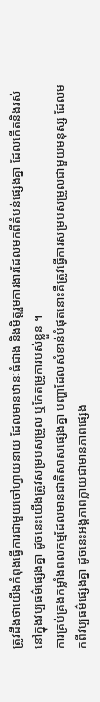ត្រូវដឹងថាយើងកំពុងធ្វើការជាមួយចៅហ្វាយនាយ ដែលមានឋានៈធំជាង និងមិត្តរួមការងារដែលមកពីតំបន់ផ្សេងគ្នា ដែលកើតនិងរស់នៅក្នុងវប្បធម៌ផ្សេងគ្នា ដូចនេះយើងត្រូវសម្របសម្រួល ឬកែតម្រូការបស់ខ្លួន ។
ការគ្រប់គ្រងកម្លាំងពលកម្មដែលមានជាតិសាសផ្សេងគ្នា បញ្ហាដែលសំខាន់បំផុតនោះគឺត្រូវធ្វើការសម្របសម្រួលជាមួយមនុស្ស ដែលមកពីវប្បធម៌ផ្សេងគ្នា ដូចនេះអង្គភាពក្លាយជាមានភាពផ្សេង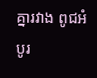គ្នារវាង ពូជអំបូរ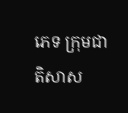ភេទ ក្រុមជាតិសាស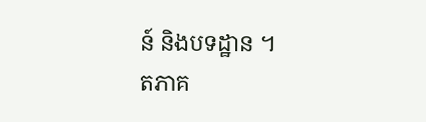ន៍ និងបទដ្ឋាន ។
តភាគ